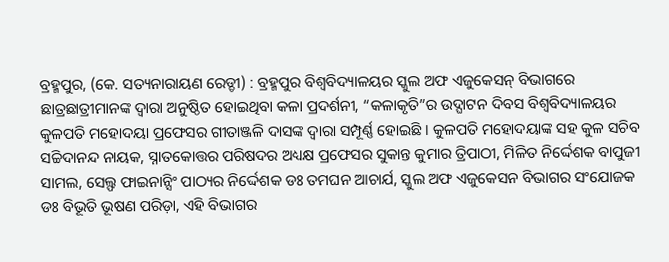ବ୍ରହ୍ମପୁର, (କେ. ସତ୍ୟନାରାୟଣ ରେଡ୍ଡୀ) : ବ୍ରହ୍ମପୁର ବିଶ୍ଵବିଦ୍ୟାଳୟର ସ୍କୁଲ ଅଫ ଏଜୁକେସନ୍ ବିଭାଗରେ ଛାତ୍ରଛାତ୍ରୀମାନଙ୍କ ଦ୍ୱାରା ଅନୁଷ୍ଠିତ ହୋଇଥିବା କଳା ପ୍ରଦର୍ଶନୀ, “କଳାକୃତି”ର ଉଦ୍ଘାଟନ ଦିବସ ବିଶ୍ଵବିଦ୍ୟାଳୟର କୁଳପତି ମହୋଦୟା ପ୍ରଫେସର ଗୀତାଞ୍ଜଳି ଦାସଙ୍କ ଦ୍ୱାରା ସମ୍ପୂର୍ଣ୍ଣ ହୋଇଛି । କୁଳପତି ମହୋଦୟାଙ୍କ ସହ କୁଳ ସଚିବ ସଚ୍ଚିଦାନନ୍ଦ ନାୟକ, ସ୍ନାତକୋତ୍ତର ପରିଷଦର ଅଧ୍ୟକ୍ଷ ପ୍ରଫେସର ସୁକାନ୍ତ କୁମାର ତ୍ରିପାଠୀ, ମିଳିତ ନିର୍ଦ୍ଦେଶକ ବାପୁଜୀ ସାମଲ, ସେଲ୍ଫ ଫାଇନାନ୍ସିଂ ପାଠ୍ୟର ନିର୍ଦ୍ଦେଶକ ଡଃ ତମଘନ ଆଚାର୍ଯ, ସ୍କୁଲ ଅଫ ଏଜୁକେସନ ବିଭାଗର ସଂଯୋଜକ ଡଃ ବିଭୂତି ଭୂଷଣ ପରିଡ଼ା, ଏହି ବିଭାଗର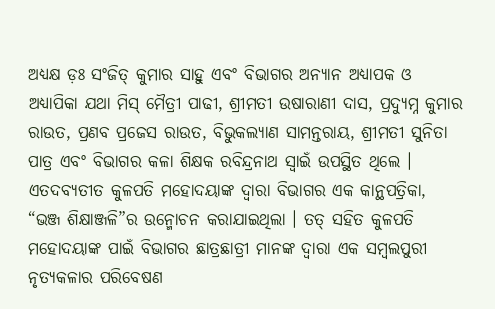ଅଧ୍ୟକ୍ଷ ଡ଼ଃ ସଂଜିତ୍ କୁମାର ସାହୁ ଏବଂ ବିଭାଗର ଅନ୍ୟାନ ଅଧ୍ୟାପକ ଓ ଅଧ୍ୟାପିକା ଯଥା ମିସ୍ ମୈତ୍ରୀ ପାଢୀ, ଶ୍ରୀମତୀ ଉଷାରାଣୀ ଦାସ, ପ୍ରଦ୍ୟୁମ୍ନ କୁମାର ରାଉତ, ପ୍ରଣବ ପ୍ରଜେସ ରାଉତ, ବିଭୁକଲ୍ୟାଣ ସାମନ୍ତରାୟ, ଶ୍ରୀମତୀ ସୁନିତା ପାତ୍ର ଏବଂ ବିଭାଗର କଳା ଶିକ୍ଷକ ରବିନ୍ଦ୍ରନାଥ ସ୍ୱାଇଁ ଉପସ୍ଥିତ ଥିଲେ । ଏତଦବ୍ୟତୀତ କୁଳପତି ମହୋଦୟାଙ୍କ ଦ୍ୱାରା ବିଭାଗର ଏକ କାନ୍ଥପତ୍ରିକା, “ଭଞ୍ଜ ଶିକ୍ଷାଞ୍ଜଳି”ର ଉନ୍ମୋଚନ କରାଯାଇଥିଲା । ତତ୍ ସହିତ କୁଳପତି ମହୋଦୟାଙ୍କ ପାଇଁ ବିଭାଗର ଛାତ୍ରଛାତ୍ରୀ ମାନଙ୍କ ଦ୍ଵାରା ଏକ ସମ୍ବଲପୁରୀ ନୃତ୍ୟକଳାର ପରିବେଷଣ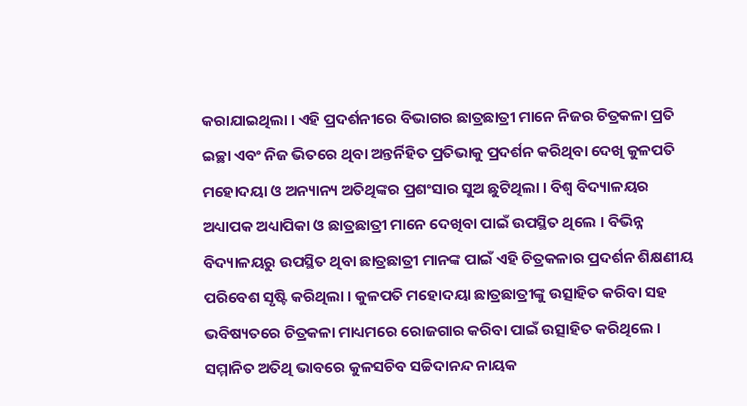କରାଯାଇଥିଲା । ଏହି ପ୍ରଦର୍ଶନୀରେ ବିଭାଗର ଛାତ୍ରଛାତ୍ରୀ ମାନେ ନିଜର ଚିତ୍ରକଳା ପ୍ରତି ଇଚ୍ଛା ଏବଂ ନିଜ ଭିତରେ ଥିବା ଅନ୍ତର୍ନିହିତ ପ୍ରତିଭାକୁ ପ୍ରଦର୍ଶନ କରିଥିବା ଦେଖି କୁଳପତି ମହୋଦୟା ଓ ଅନ୍ୟାନ୍ୟ ଅତିଥିଙ୍କର ପ୍ରଶଂସାର ସୁଅ ଛୁଟିଥିଲା । ବିଶ୍ୱ ବିଦ୍ୟାଳୟର ଅଧ୍ୟାପକ ଅଧ୍ୟାପିକା ଓ ଛାତ୍ରଛାତ୍ରୀ ମାନେ ଦେଖିବା ପାଇଁ ଉପସ୍ଥିତ ଥିଲେ । ବିଭିନ୍ନ ବିଦ୍ୟାଳୟରୁ ଉପସ୍ଥିତ ଥିବା ଛାତ୍ରଛାତ୍ରୀ ମାନଙ୍କ ପାଇଁ ଏହି ଚିତ୍ରକଳାର ପ୍ରଦର୍ଶନ ଶିକ୍ଷଣୀୟ ପରିବେଶ ସୃଷ୍ଟି କରିଥିଲା । କୁଳପତି ମହୋଦୟା ଛାତ୍ରଛାତ୍ରୀଙ୍କୁ ଉତ୍ସାହିତ କରିବା ସହ ଭବିଷ୍ୟତରେ ଚିତ୍ରକଳା ମାଧ୍ୟମରେ ରୋଜଗାର କରିବା ପାଇଁ ଉତ୍ସାହିତ କରିଥିଲେ । ସମ୍ମାନିତ ଅତିଥି ଭାବରେ କୁଳସଚିବ ସଚ୍ଚିଦାନନ୍ଦ ନାୟକ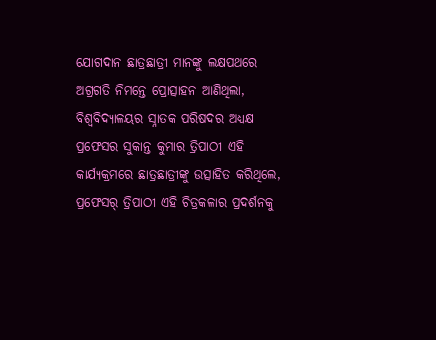ଯୋଗଦାନ ଛାତ୍ରଛାତ୍ରୀ ମାନଙ୍କୁ ଲକ୍ଷପଥରେ ଅଗ୍ରଗତି ନିମନ୍ତେ ପ୍ରୋତ୍ସାହନ ଆଣିଥିଲା, ବିଶ୍ଵବିଦ୍ୟାଳୟର ସ୍ନାତକ ପରିଷଦର ଅଧ୍ୟକ୍ଷ ପ୍ରଫେସର ସୁକାନ୍ତ କୁମାର ତ୍ରିପାଠୀ ଏହି କାର୍ଯ୍ୟକ୍ରମରେ ଛାତ୍ରଛାତ୍ରୀଙ୍କୁ ଉତ୍ସାହିତ କରିଥିଲେ, ପ୍ରଫେସର୍ ତ୍ରିପାଠୀ ଏହି ଚିତ୍ରକଳାର ପ୍ରଦର୍ଶନକୁ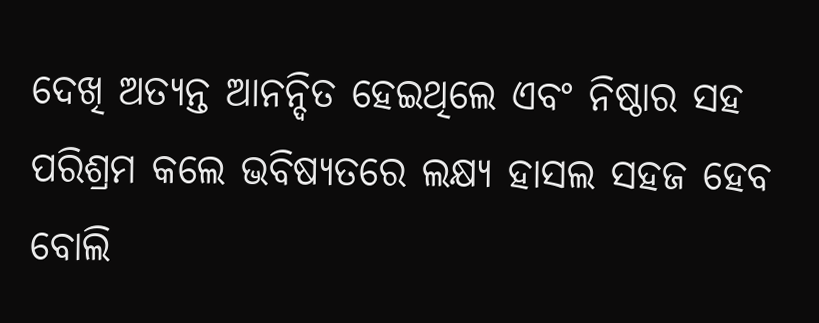ଦେଖି ଅତ୍ୟନ୍ତ ଆନନ୍ଦିତ ହେଇଥିଲେ ଏବଂ ନିଷ୍ଠାର ସହ ପରିଶ୍ରମ କଲେ ଭବିଷ୍ୟତରେ ଲକ୍ଷ୍ୟ ହାସଲ ସହଜ ହେବ ବୋଲି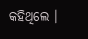କହିଥିଲେ ।